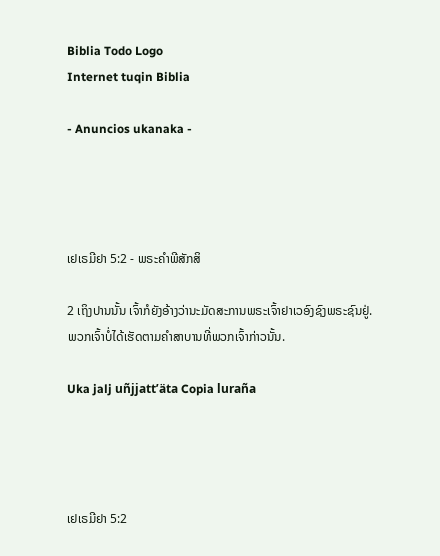Biblia Todo Logo
Internet tuqin Biblia

- Anuncios ukanaka -




ເຢເຣມີຢາ 5:2 - ພຣະຄຳພີສັກສິ

2 ເຖິງປານນັ້ນ ເຈົ້າກໍຍັງອ້າງວ່ານະມັດສະການພຣະເຈົ້າຢາເວອົງຊົງພຣະຊົນຢູ່. ພວກເຈົ້າບໍ່ໄດ້ເຮັດຕາມຄຳສາບານທີ່ພວກເຈົ້າກ່າວນັ້ນ.

Uka jalj uñjjattʼäta Copia luraña




ເຢເຣມີຢາ 5:2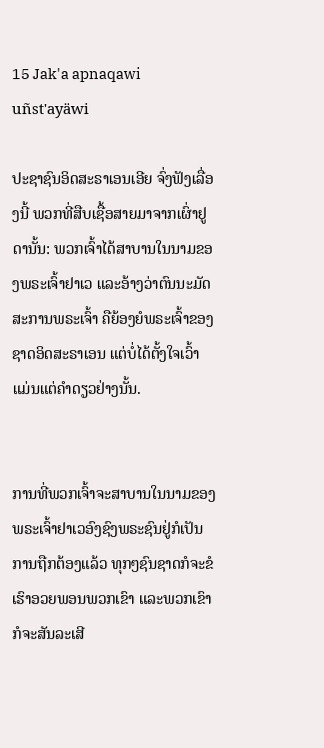15 Jak'a apnaqawi uñst'ayäwi

ປະຊາຊົນອິດສະຣາເອນເອີຍ ຈົ່ງຟັງເລື່ອງນີ້ ພວກທີ່ສືບເຊື້ອສາຍມາຈາກເຜົ່າຢູດານັ້ນ: ພວກເຈົ້າໄດ້ສາບານໃນນາມຂອງພຣະເຈົ້າຢາເວ ແລະອ້າງວ່າຕົນນະມັດສະການພຣະເຈົ້າ ຄືຍ້ອງຍໍພຣະເຈົ້າຂອງຊາດອິດສະຣາເອນ ແຕ່ບໍ່ໄດ້ຕັ້ງໃຈເວົ້າແມ່ນແຕ່ຄຳດຽວຢ່າງນັ້ນ.


ການທີ່ພວກເຈົ້າຈະສາບານໃນນາມຂອງພຣະເຈົ້າຢາເວອົງຊົງພຣະຊົນຢູ່ກໍເປັນການຖືກຕ້ອງແລ້ວ ທຸກໆຊົນຊາດກໍຈະຂໍເຮົາອວຍພອນພວກເຂົາ ແລະພວກເຂົາກໍຈະສັນລະເສີ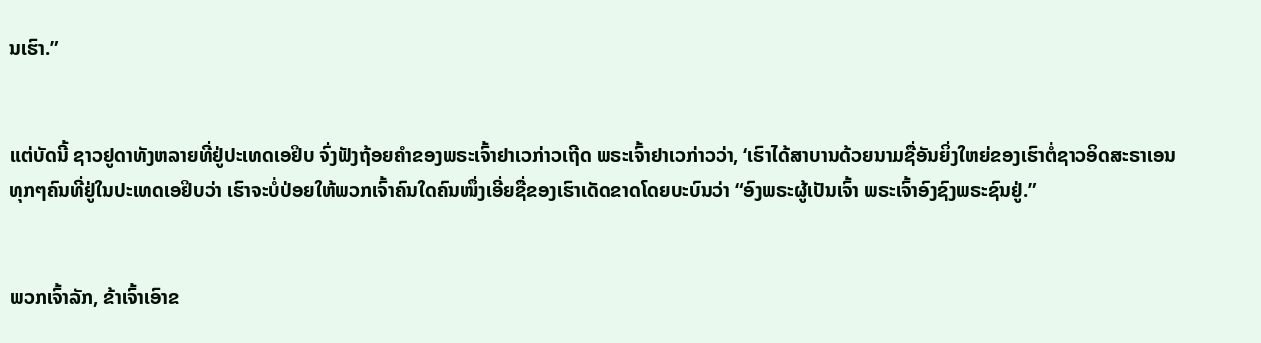ນເຮົາ.”


ແຕ່ບັດນີ້ ຊາວຢູດາທັງຫລາຍທີ່ຢູ່ປະເທດເອຢິບ ຈົ່ງຟັງຖ້ອຍຄຳຂອງພຣະເຈົ້າຢາເວກ່າວເຖີດ ພຣະເຈົ້າຢາເວກ່າວວ່າ, ‘ເຮົາໄດ້ສາບານດ້ວຍນາມຊື່ອັນຍິ່ງໃຫຍ່ຂອງເຮົາຕໍ່ຊາວອິດສະຣາເອນທຸກໆຄົນທີ່ຢູ່ໃນປະເທດເອຢິບວ່າ ເຮົາຈະບໍ່ປ່ອຍໃຫ້ພວກເຈົ້າຄົນໃດຄົນໜຶ່ງເອີ່ຍຊື່ຂອງເຮົາເດັດຂາດໂດຍບະບົນວ່າ “ອົງພຣະຜູ້ເປັນເຈົ້າ ພຣະເຈົ້າອົງຊົງພຣະຊົນຢູ່.”


ພວກເຈົ້າລັກ, ຂ້າເຈົ້າເອົາຂ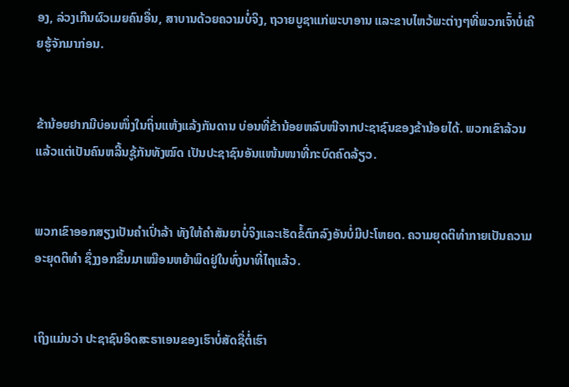ອງ, ລ່ວງເກີນຜົວເມຍຄົນອື່ນ, ສາບານດ້ວຍຄວາມບໍ່ຈິງ, ຖວາຍບູຊາແກ່ພະບາອານ ແລະຂາບໄຫວ້ພະຕ່າງໆທີ່ພວກເຈົ້າບໍ່ເຄີຍຮູ້ຈັກມາກ່ອນ.


ຂ້ານ້ອຍຢາກມີບ່ອນໜຶ່ງໃນຖິ່ນແຫ້ງແລ້ງກັນດານ ບ່ອນທີ່ຂ້ານ້ອຍຫລົບໜີຈາກປະຊາຊົນຂອງຂ້ານ້ອຍໄດ້. ພວກເຂົາລ້ວນແລ້ວແຕ່ເປັນຄົນຫລີ້ນຊູ້ກັນທັງໝົດ ເປັນປະຊາຊົນອັນແໜ້ນໜາທີ່ກະບົດຄົດລ້ຽວ.


ພວກເຂົາອອກສຽງເປັນຄຳເປົ່າລ້າ ທັງໃຫ້ຄຳສັນຍາບໍ່ຈິງແລະເຮັດຂໍ້ຕົກລົງອັນບໍ່ມີປະໂຫຍດ. ຄວາມຍຸດຕິທຳກາຍເປັນຄວາມອະຍຸດຕິທຳ ຊຶ່ງງອກຂຶ້ນມາເໝືອນຫຍ້າພິດຢູ່ໃນທົ່ງນາທີ່ໄຖແລ້ວ.


ເຖິງແມ່ນວ່າ ປະຊາຊົນອິດສະຣາເອນຂອງເຮົາບໍ່ສັດຊື່ຕໍ່ເຮົາ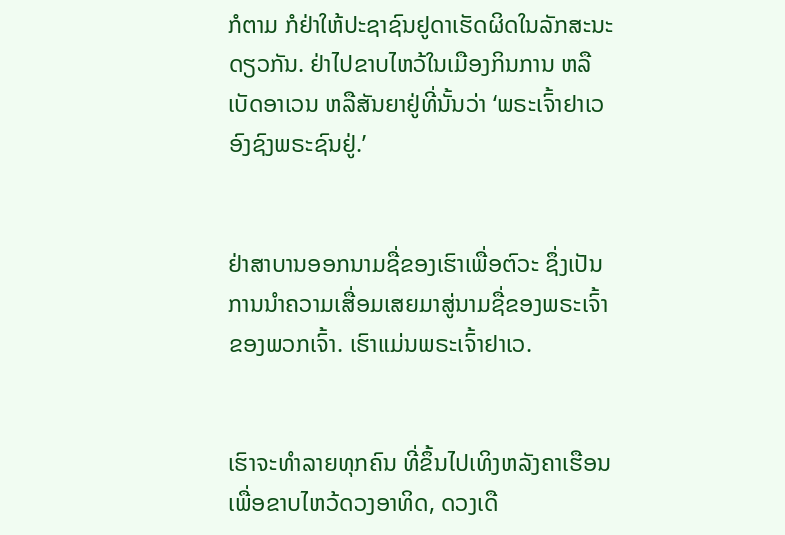ກໍຕາມ ກໍຢ່າໃຫ້ປະຊາຊົນຢູດາເຮັດຜິດໃນລັກສະນະດຽວກັນ. ຢ່າໄປຂາບໄຫວ້ໃນເມືອງກິນການ ຫລືເບັດອາເວນ ຫລືສັນຍາຢູ່ທີ່ນັ້ນວ່າ ‘ພຣະເຈົ້າຢາເວອົງຊົງພຣະຊົນຢູ່.’


ຢ່າສາບານອອກນາມຊື່ຂອງເຮົາເພື່ອຕົວະ ຊຶ່ງເປັນການນຳຄວາມເສື່ອມເສຍມາສູ່ນາມຊື່ຂອງພຣະເຈົ້າຂອງພວກເຈົ້າ. ເຮົາແມ່ນພຣະເຈົ້າຢາເວ.


ເຮົາຈະທຳລາຍທຸກຄົນ ທີ່ຂຶ້ນໄປເທິງຫລັງຄາເຮືອນເພື່ອຂາບໄຫວ້ດວງອາທິດ, ດວງເດື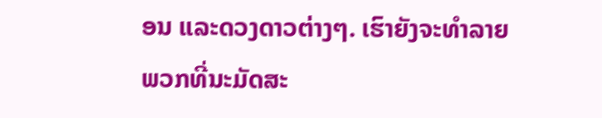ອນ ແລະດວງດາວຕ່າງໆ. ເຮົາຍັງຈະທຳລາຍພວກທີ່ນະມັດສະ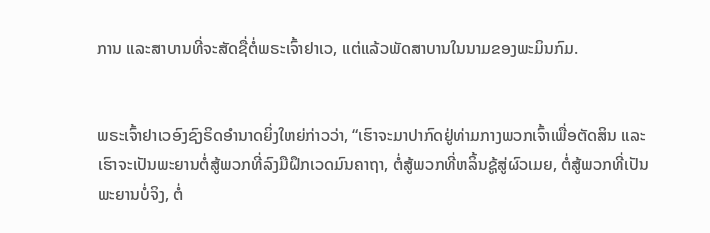ການ ແລະສາບານທີ່ຈະສັດຊື່ຕໍ່ພຣະເຈົ້າຢາເວ, ແຕ່ແລ້ວພັດສາບານໃນນາມຂອງພະມິນກົມ.


ພຣະເຈົ້າຢາເວອົງຊົງຣິດອຳນາດຍິ່ງໃຫຍ່ກ່າວວ່າ, “ເຮົາຈະມາປາກົດຢູ່ທ່າມກາງພວກເຈົ້າເພື່ອຕັດສິນ ແລະເຮົາຈະເປັນພະຍານຕໍ່ສູ້ພວກທີ່ລົງມືຝຶກເວດມົນຄາຖາ, ຕໍ່ສູ້ພວກທີ່ຫລິ້ນຊູ້ສູ່ຜົວເມຍ, ຕໍ່ສູ້ພວກທີ່ເປັນພະຍານບໍ່ຈິງ, ຕໍ່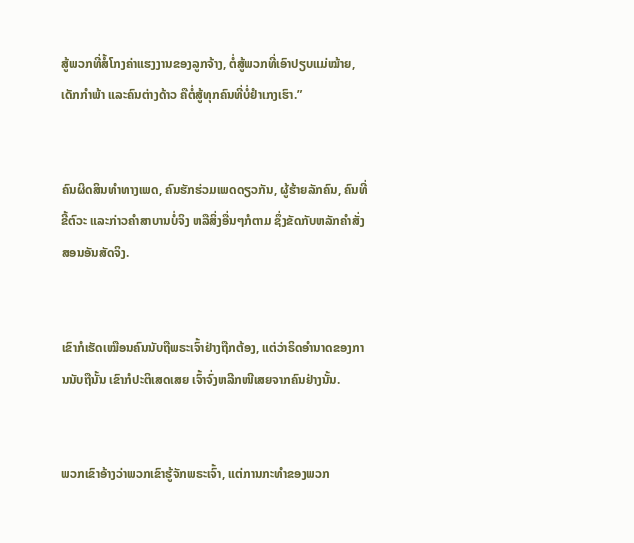ສູ້ພວກທີ່ສໍ້ໂກງຄ່າແຮງງານຂອງລູກຈ້າງ, ຕໍ່ສູ້ພວກທີ່ເອົາປຽບແມ່ໝ້າຍ, ເດັກກຳພ້າ ແລະຄົນຕ່າງດ້າວ ຄືຕໍ່ສູ້ທຸກຄົນທີ່ບໍ່ຢຳເກງເຮົາ.”


ຄົນຜິດສິນທຳທາງເພດ, ຄົນຮັກຮ່ວມເພດດຽວກັນ, ຜູ້ຮ້າຍລັກຄົນ, ຄົນທີ່ຂີ້ຕົວະ ແລະກ່າວຄຳສາບານບໍ່ຈິງ ຫລືສິ່ງອື່ນໆກໍຕາມ ຊຶ່ງຂັດກັບຫລັກຄຳສັ່ງສອນອັນສັດຈິງ.


ເຂົາກໍເຮັດເໝືອນຄົນນັບຖືພຣະເຈົ້າຢ່າງຖືກຕ້ອງ, ແຕ່ວ່າຣິດອຳນາດຂອງການນັບຖືນັ້ນ ເຂົາກໍປະຕິເສດເສຍ ເຈົ້າຈົ່ງຫລີກໜີເສຍຈາກຄົນຢ່າງນັ້ນ.


ພວກເຂົາອ້າງວ່າພວກເຂົາຮູ້ຈັກພຣະເຈົ້າ, ແຕ່ການກະທຳຂອງພວກ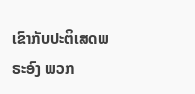ເຂົາກັບປະຕິເສດພຣະອົງ ພວກ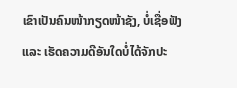ເຂົາເປັນຄົນໜ້າກຽດໜ້າຊັງ, ບໍ່ເຊື່ອຟັງ ແລະ ເຮັດຄວາມດີອັນໃດບໍ່ໄດ້ຈັກປະ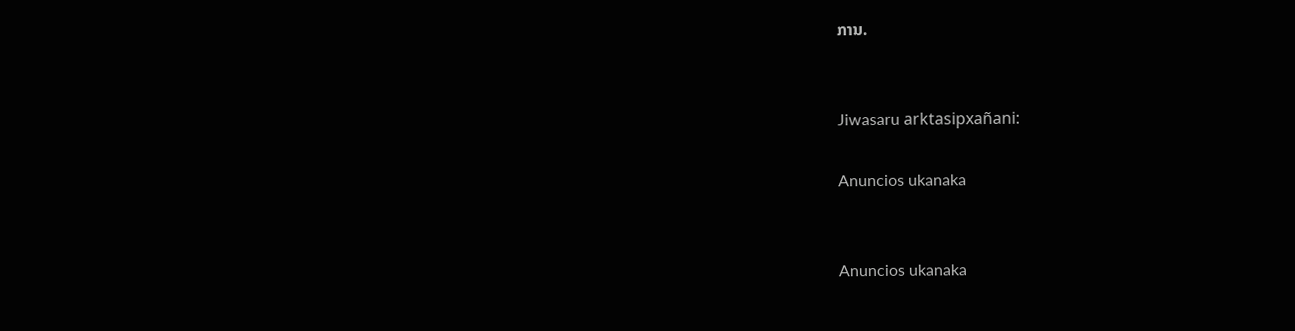ການ.


Jiwasaru arktasipxañani:

Anuncios ukanaka


Anuncios ukanaka